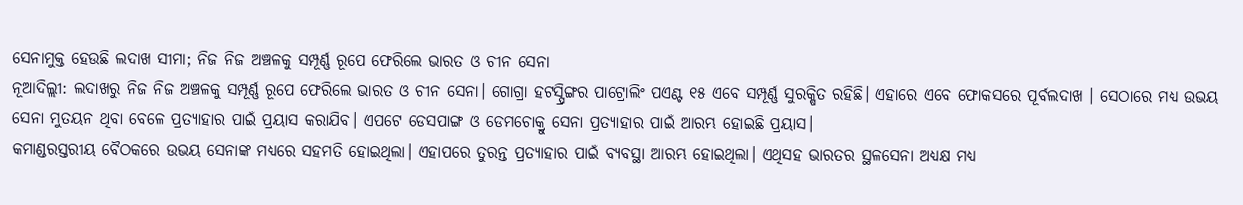ସେନାମୁକ୍ତ ହେଉଛି ଲଦାଖ ସୀମା; ନିଜ ନିଜ ଅଞ୍ଚଳକୁ ସମ୍ପୂର୍ଣ୍ଣ ରୂପେ ଫେରିଲେ ଭାରତ ଓ ଚୀନ ସେନା
ନୂଆଦିଲ୍ଲୀ: ଲଦାଖରୁ ନିଜ ନିଜ ଅଞ୍ଚଳକୁ ସମ୍ପୂର୍ଣ୍ଣ ରୂପେ ଫେରିଲେ ଭାରତ ଓ ଚୀନ ସେନା। ଗୋଗ୍ରା ହଟସ୍ପ୍ରିଙ୍ଗର ପାଟ୍ରୋଲିଂ ପଏଣ୍ଟ ୧୫ ଏବେ ସମ୍ପୂର୍ଣ୍ଣ ସୁରକ୍ଷିତ ରହିଛି। ଏହାରେ ଏବେ ଫୋକସରେ ପୂର୍ବଲଦାଖ । ସେଠାରେ ମଧ୍ୟ ଉଭୟ ସେନା ମୁତୟନ ଥିବା ବେଳେ ପ୍ରତ୍ୟାହାର ପାଇଁ ପ୍ରୟାସ କରାଯିବ। ଏପଟେ ଡେସପାଙ୍ଗ ଓ ଡେମଚୋକ୍ରୁ ସେନା ପ୍ରତ୍ୟାହାର ପାଇଁ ଆରମ୍ଭ ହୋଇଛି ପ୍ରୟାସ।
କମାଣ୍ଡରସ୍ତରୀୟ ବୈଠକରେ ଉଭୟ ସେନାଙ୍କ ମଧ୍ୟରେ ସହମତି ହୋଇଥିଲା। ଏହାପରେ ତୁରନ୍ତ ପ୍ରତ୍ୟାହାର ପାଇଁ ବ୍ୟବସ୍ଥା ଆରମ୍ଭ ହୋଇଥିଲା। ଏଥିସହ ଭାରତର ସ୍ଥଳସେନା ଅଧ୍ୟକ୍ଷ ମଧ୍ୟ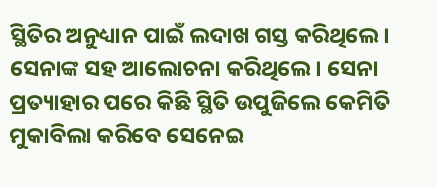ସ୍ଥିତିର ଅନୁଧ୍ୟାନ ପାଇଁ ଲଦାଖ ଗସ୍ତ କରିଥିଲେ। ସେନାଙ୍କ ସହ ଆଲୋଚନା କରିଥିଲେ। ସେନା ପ୍ରତ୍ୟାହାର ପରେ କିଛି ସ୍ଥିତି ଉପୁଜିଲେ କେମିତି ମୁକାବିଲା କରିବେ ସେନେଇ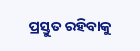ପ୍ରସ୍ତୁତ ରହିବାକୁ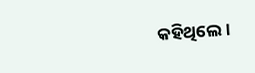କହିଥିଲେ।